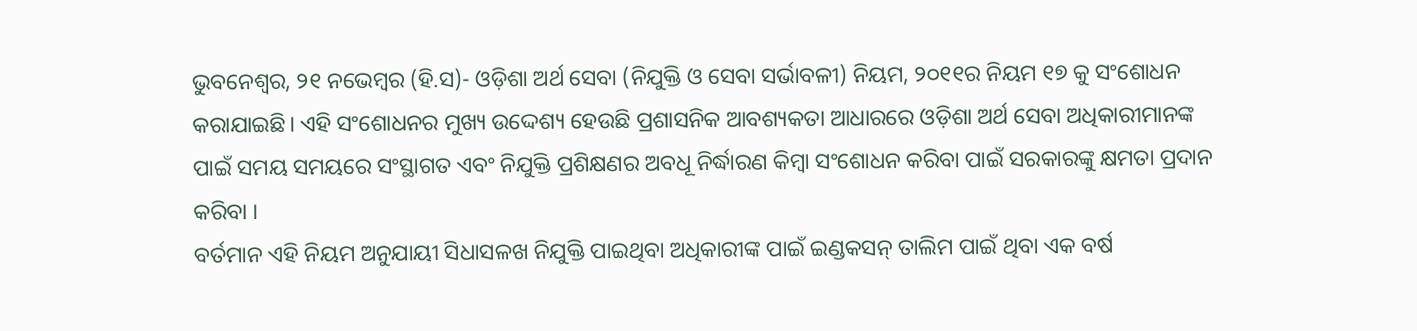ଭୁବନେଶ୍ୱର, ୨୧ ନଭେମ୍ବର (ହି.ସ)- ଓଡ଼ିଶା ଅର୍ଥ ସେବା (ନିଯୁକ୍ତି ଓ ସେବା ସର୍ଭାବଳୀ) ନିୟମ, ୨୦୧୧ର ନିୟମ ୧୭ କୁ ସଂଶୋଧନ କରାଯାଇଛି। ଏହି ସଂଶୋଧନର ମୁଖ୍ୟ ଉଦ୍ଦେଶ୍ୟ ହେଉଛି ପ୍ରଶାସନିକ ଆବଶ୍ୟକତା ଆଧାରରେ ଓଡ଼ିଶା ଅର୍ଥ ସେବା ଅଧିକାରୀମାନଙ୍କ ପାଇଁ ସମୟ ସମୟରେ ସଂସ୍ଥାଗତ ଏବଂ ନିଯୁକ୍ତି ପ୍ରଶିକ୍ଷଣର ଅବଧୂ ନିର୍ଦ୍ଧାରଣ କିମ୍ବା ସଂଶୋଧନ କରିବା ପାଇଁ ସରକାରଙ୍କୁ କ୍ଷମତା ପ୍ରଦାନ କରିବା ।
ବର୍ତମାନ ଏହି ନିୟମ ଅନୁଯାୟୀ ସିଧାସଳଖ ନିଯୁକ୍ତି ପାଇଥିବା ଅଧିକାରୀଙ୍କ ପାଇଁ ଇଣ୍ଡକସନ୍ ତାଲିମ ପାଇଁ ଥିବା ଏକ ବର୍ଷ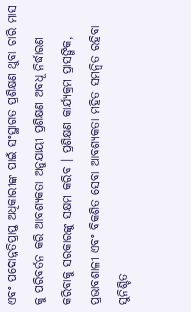ଏବଂ ପଦୋନ୍ନତିପ୍ରାପ୍ତ ଅଧିକାରୀଙ୍କ ପାଇଁ ସଂସ୍ଥାଗତ ପ୍ରଶିକ୍ଷଣ ଥୁବା ଚାରି ମାସ କୁ ପରିବର୍ତନ କରି ଆବଶ୍ୟକତା ଅନୁଯାୟୀ ପ୍ରଶିକ୍ଷଣ ଅବଧୂ ନିର୍ଦ୍ଧାରଣ କରିବାକୁ ସରକାରଙ୍କୁ ସକ୍ଷମ କରିବ । ପ୍ରଶିକ୍ଷଣ କାର୍ଯ୍ୟକ୍ରମ ପ୍ରାସଙ୍ଗିକ, ପ୍ରଭାବଶାଳୀ ଏବଂ ବିକଶିତ ସେବା ଆବଶ୍ୟକତା ମହିତ ସମନ୍ୱିତ ରହିବା ସୁନିଶ୍ଚିତ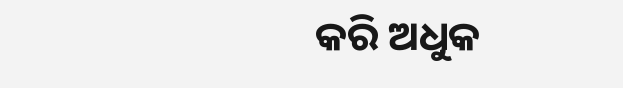କରି ଅଧୁକ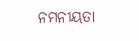ନମନୀୟତା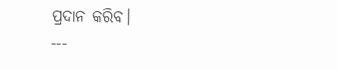ପ୍ରଦାନ କରିବ।
---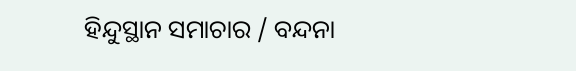ହିନ୍ଦୁସ୍ଥାନ ସମାଚାର / ବନ୍ଦନା